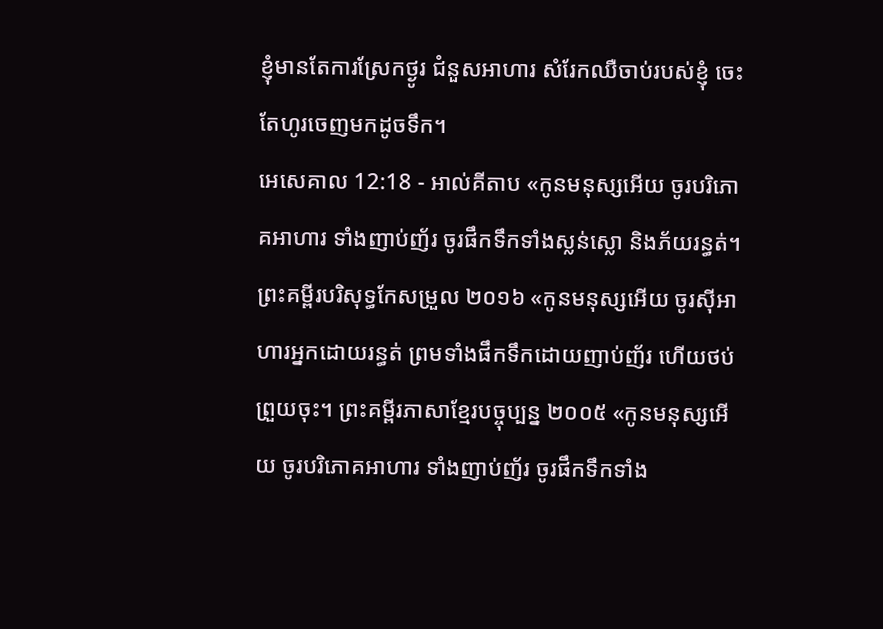ខ្ញុំមានតែការស្រែកថ្ងូរ ជំនួសអាហារ សំរែកឈឺចាប់របស់ខ្ញុំ ចេះតែហូរចេញមកដូចទឹក។
អេសេគាល 12:18 - អាល់គីតាប «កូនមនុស្សអើយ ចូរបរិភោគអាហារ ទាំងញាប់ញ័រ ចូរផឹកទឹកទាំងស្លន់ស្លោ និងភ័យរន្ធត់។ ព្រះគម្ពីរបរិសុទ្ធកែសម្រួល ២០១៦ «កូនមនុស្សអើយ ចូរស៊ីអាហារអ្នកដោយរន្ធត់ ព្រមទាំងផឹកទឹកដោយញាប់ញ័រ ហើយថប់ព្រួយចុះ។ ព្រះគម្ពីរភាសាខ្មែរបច្ចុប្បន្ន ២០០៥ «កូនមនុស្សអើយ ចូរបរិភោគអាហារ ទាំងញាប់ញ័រ ចូរផឹកទឹកទាំង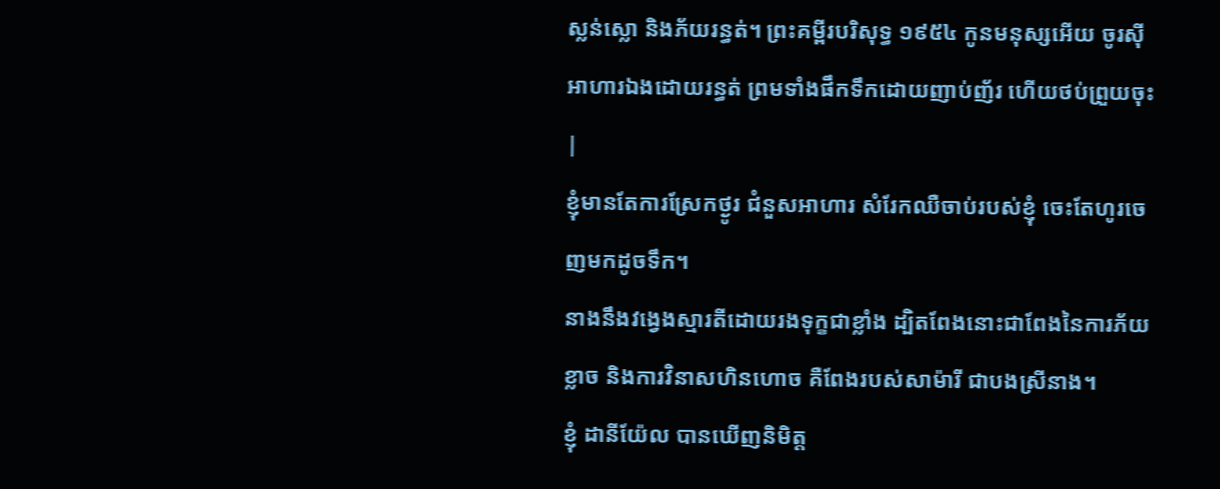ស្លន់ស្លោ និងភ័យរន្ធត់។ ព្រះគម្ពីរបរិសុទ្ធ ១៩៥៤ កូនមនុស្សអើយ ចូរស៊ីអាហារឯងដោយរន្ធត់ ព្រមទាំងផឹកទឹកដោយញាប់ញ័រ ហើយថប់ព្រួយចុះ |
ខ្ញុំមានតែការស្រែកថ្ងូរ ជំនួសអាហារ សំរែកឈឺចាប់របស់ខ្ញុំ ចេះតែហូរចេញមកដូចទឹក។
នាងនឹងវង្វេងស្មារតីដោយរងទុក្ខជាខ្លាំង ដ្បិតពែងនោះជាពែងនៃការភ័យខ្លាច និងការវិនាសហិនហោច គឺពែងរបស់សាម៉ារី ជាបងស្រីនាង។
ខ្ញុំ ដានីយ៉ែល បានឃើញនិមិត្ត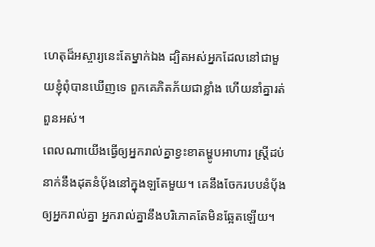ហេតុដ៏អស្ចារ្យនេះតែម្នាក់ឯង ដ្បិតអស់អ្នកដែលនៅជាមួយខ្ញុំពុំបានឃើញទេ ពួកគេភិតភ័យជាខ្លាំង ហើយនាំគ្នារត់ពួនអស់។
ពេលណាយើងធ្វើឲ្យអ្នករាល់គ្នាខ្វះខាតម្ហូបអាហារ ស្ត្រីដប់នាក់នឹងដុតនំបុ័ងនៅក្នុងឡតែមួយ។ គេនឹងចែករបបនំបុ័ងឲ្យអ្នករាល់គ្នា អ្នករាល់គ្នានឹងបរិភោគតែមិនឆ្អែតឡើយ។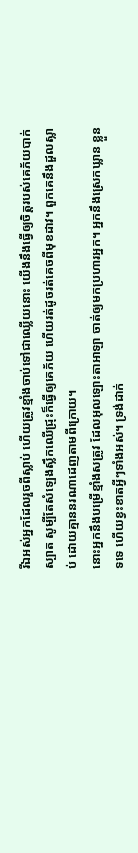រីឯអស់អ្នកដែលរួចពីស្លាប់ ហើយត្រូវខ្មាំងចាប់ទៅជាឈ្លើយនោះ យើងនឹងធ្វើឲ្យចិត្តរបស់គេភ័យបាក់ស្បាត សូម្បីតែសំឡេងស្លឹកឈើជ្រុះក៏ធ្វើឲ្យគេភ័យ ហើយរត់ដូចរត់គេចពីមុខដាវ។ ពួកគេនឹងដួលស្លាប់ ដោយគ្មាននរណាដេញតាមពីក្រោយ។
នោះអ្នកនឹងបម្រើខ្មាំងសត្រូវ ដែលអុលឡោះតាអាឡា ចាត់ឲ្យមកប្រហារអ្នក។ អ្នកនឹងស្រេកឃ្លាន ខ្លួនទទេ ហើយខ្វះខាតអ្វីៗទាំងអស់។ ទ្រង់ដាក់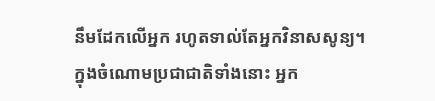នឹមដែកលើអ្នក រហូតទាល់តែអ្នកវិនាសសូន្យ។
ក្នុងចំណោមប្រជាជាតិទាំងនោះ អ្នក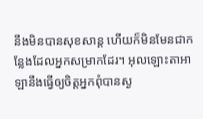នឹងមិនបានសុខសាន្ត ហើយក៏មិនមែនជាកន្លែងដែលអ្នកសម្រាកដែរ។ អុលឡោះតាអាឡានឹងធ្វើឲ្យចិត្តអ្នកពុំបានស្ង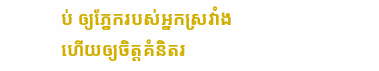ប់ ឲ្យភ្នែករបស់អ្នកស្រវាំង ហើយឲ្យចិត្តគំនិតរ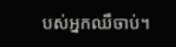បស់អ្នកឈឺចាប់។